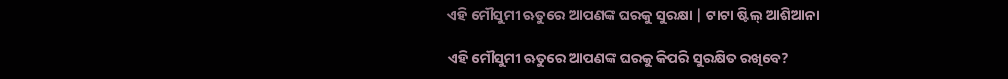ଏହି ମୌସୁମୀ ଋତୁରେ ଆପଣଙ୍କ ଘରକୁ ସୁରକ୍ଷା | ଟାଟା ଷ୍ଟିଲ୍ ଆଶିଆନା

ଏହି ମୌସୁମୀ ଋତୁରେ ଆପଣଙ୍କ ଘରକୁ କିପରି ସୁରକ୍ଷିତ ରଖିବେ?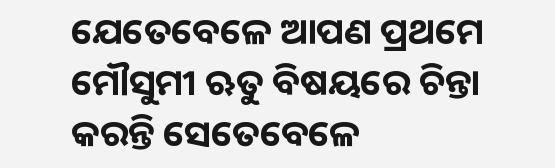ଯେତେବେଳେ ଆପଣ ପ୍ରଥମେ ମୌସୁମୀ ଋତୁ ବିଷୟରେ ଚିନ୍ତା କରନ୍ତି ସେତେବେଳେ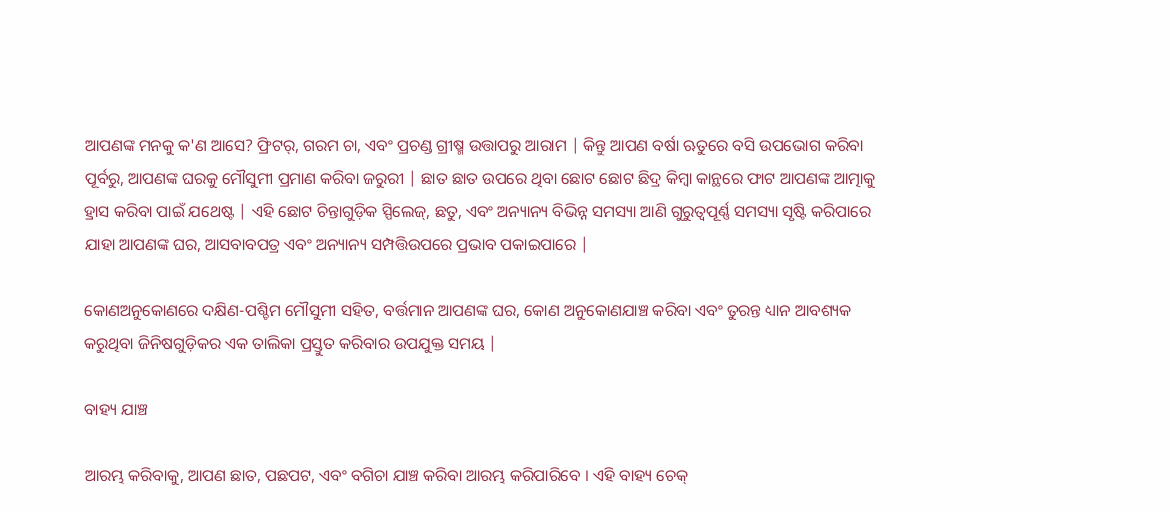ଆପଣଙ୍କ ମନକୁ କ'ଣ ଆସେ? ଫ୍ରିଟର୍, ଗରମ ଚା, ଏବଂ ପ୍ରଚଣ୍ଡ ଗ୍ରୀଷ୍ମ ଉତ୍ତାପରୁ ଆରାମ | କିନ୍ତୁ ଆପଣ ବର୍ଷା ଋତୁରେ ବସି ଉପଭୋଗ କରିବା ପୂର୍ବରୁ, ଆପଣଙ୍କ ଘରକୁ ମୌସୁମୀ ପ୍ରମାଣ କରିବା ଜରୁରୀ | ଛାତ ଛାତ ଉପରେ ଥିବା ଛୋଟ ଛୋଟ ଛିଦ୍ର କିମ୍ବା କାନ୍ଥରେ ଫାଟ ଆପଣଙ୍କ ଆତ୍ମାକୁ ହ୍ରାସ କରିବା ପାଇଁ ଯଥେଷ୍ଟ | ଏହି ଛୋଟ ଚିନ୍ତାଗୁଡ଼ିକ ସ୍ପିଲେଜ୍, ଛତୁ, ଏବଂ ଅନ୍ୟାନ୍ୟ ବିଭିନ୍ନ ସମସ୍ୟା ଆଣି ଗୁରୁତ୍ୱପୂର୍ଣ୍ଣ ସମସ୍ୟା ସୃଷ୍ଟି କରିପାରେ ଯାହା ଆପଣଙ୍କ ଘର, ଆସବାବପତ୍ର ଏବଂ ଅନ୍ୟାନ୍ୟ ସମ୍ପତ୍ତିଉପରେ ପ୍ରଭାବ ପକାଇପାରେ |

କୋଣଅନୁକୋଣରେ ଦକ୍ଷିଣ-ପଶ୍ଚିମ ମୌସୁମୀ ସହିତ, ବର୍ତ୍ତମାନ ଆପଣଙ୍କ ଘର, କୋଣ ଅନୁକୋଣଯାଞ୍ଚ କରିବା ଏବଂ ତୁରନ୍ତ ଧ୍ୟାନ ଆବଶ୍ୟକ କରୁଥିବା ଜିନିଷଗୁଡ଼ିକର ଏକ ତାଲିକା ପ୍ରସ୍ତୁତ କରିବାର ଉପଯୁକ୍ତ ସମୟ |

ବାହ୍ୟ ଯାଞ୍ଚ

ଆରମ୍ଭ କରିବାକୁ, ଆପଣ ଛାତ, ପଛପଟ, ଏବଂ ବଗିଚା ଯାଞ୍ଚ କରିବା ଆରମ୍ଭ କରିପାରିବେ । ଏହି ବାହ୍ୟ ଚେକ୍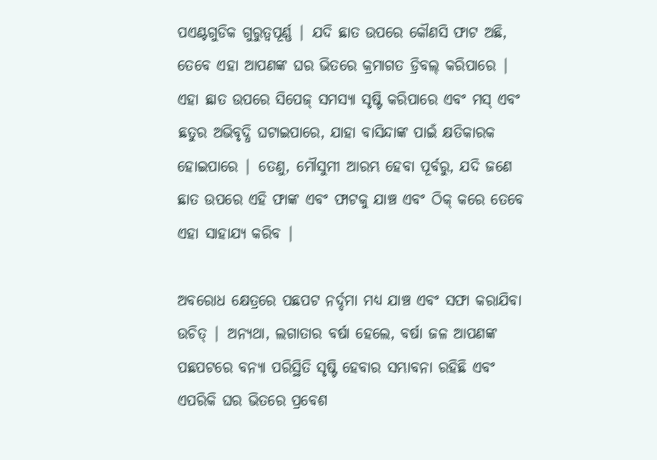ପଏଣ୍ଟଗୁଡିକ ଗୁରୁତ୍ୱପୂର୍ଣ୍ଣ | ଯଦି ଛାତ ଉପରେ କୌଣସି ଫାଟ ଅଛି, ତେବେ ଏହା ଆପଣଙ୍କ ଘର ଭିତରେ କ୍ରମାଗତ ଡ୍ରିବଲ୍ କରିପାରେ | ଏହା ଛାତ ଉପରେ ସିପେଜ୍ ସମସ୍ୟା ସୃଷ୍ଟି କରିପାରେ ଏବଂ ମସ୍ ଏବଂ ଛତୁର ଅଭିବୃଦ୍ଧି ଘଟାଇପାରେ, ଯାହା ବାସିନ୍ଦାଙ୍କ ପାଇଁ କ୍ଷତିକାରକ ହୋଇପାରେ | ତେଣୁ, ମୌସୁମୀ ଆରମ୍ଭ ହେବା ପୂର୍ବରୁ, ଯଦି ଜଣେ ଛାତ ଉପରେ ଏହି ଫାଙ୍କ ଏବଂ ଫାଟକୁ ଯାଞ୍ଚ ଏବଂ ଠିକ୍ କରେ ତେବେ ଏହା ସାହାଯ୍ୟ କରିବ |

ଅବରୋଧ କ୍ଷେତ୍ରରେ ପଛପଟ ନର୍ଦ୍ଦମା ମଧ୍ୟ ଯାଞ୍ଚ ଏବଂ ସଫା କରାଯିବା ଉଚିତ୍ | ଅନ୍ୟଥା, ଲଗାତାର ବର୍ଷା ହେଲେ, ବର୍ଷା ଜଳ ଆପଣଙ୍କ ପଛପଟରେ ବନ୍ୟା ପରିସ୍ଥିତି ସୃଷ୍ଟି ହେବାର ସମ୍ଭାବନା ରହିଛି ଏବଂ ଏପରିକି ଘର ଭିତରେ ପ୍ରବେଶ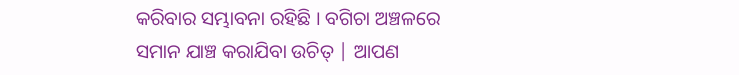କରିବାର ସମ୍ଭାବନା ରହିଛି । ବଗିଚା ଅଞ୍ଚଳରେ ସମାନ ଯାଞ୍ଚ କରାଯିବା ଉଚିତ୍ | ଆପଣ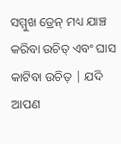ସମ୍ମୁଖ ଡ୍ରେନ୍ ମଧ୍ୟ ଯାଞ୍ଚ କରିବା ଉଚିତ୍ ଏବଂ ଘାସ କାଟିବା ଉଚିତ୍ | ଯଦି ଆପଣ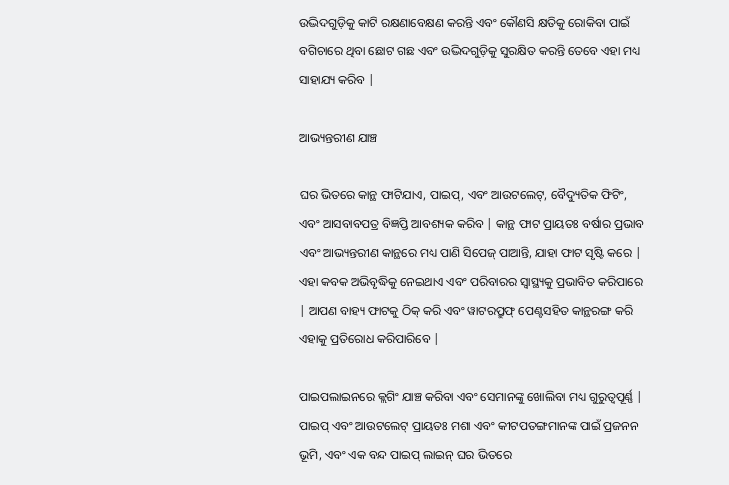ଉଦ୍ଭିଦଗୁଡ଼ିକୁ କାଟି ରକ୍ଷଣାବେକ୍ଷଣ କରନ୍ତି ଏବଂ କୌଣସି କ୍ଷତିକୁ ରୋକିବା ପାଇଁ ବଗିଚାରେ ଥିବା ଛୋଟ ଗଛ ଏବଂ ଉଦ୍ଭିଦଗୁଡ଼ିକୁ ସୁରକ୍ଷିତ କରନ୍ତି ତେବେ ଏହା ମଧ୍ୟ ସାହାଯ୍ୟ କରିବ |

ଆଭ୍ୟନ୍ତରୀଣ ଯାଞ୍ଚ

ଘର ଭିତରେ କାନ୍ଥ ଫାଟିଯାଏ, ପାଇପ୍, ଏବଂ ଆଉଟଲେଟ୍, ବୈଦ୍ୟୁତିକ ଫିଟିଂ, ଏବଂ ଆସବାବପତ୍ର ବିଜ୍ଞପ୍ତି ଆବଶ୍ୟକ କରିବ | କାନ୍ଥ ଫାଟ ପ୍ରାୟତଃ ବର୍ଷାର ପ୍ରଭାବ ଏବଂ ଆଭ୍ୟନ୍ତରୀଣ କାନ୍ଥରେ ମଧ୍ୟ ପାଣି ସିପେଜ୍ ପାଆନ୍ତି, ଯାହା ଫାଟ ସୃଷ୍ଟି କରେ | ଏହା କବକ ଅଭିବୃଦ୍ଧିକୁ ନେଇଥାଏ ଏବଂ ପରିବାରର ସ୍ୱାସ୍ଥ୍ୟକୁ ପ୍ରଭାବିତ କରିପାରେ | ଆପଣ ବାହ୍ୟ ଫାଟକୁ ଠିକ୍ କରି ଏବଂ ୱାଟରପ୍ରୁଫ୍ ପେଣ୍ଟସହିତ କାନ୍ଥରଙ୍ଗ କରି ଏହାକୁ ପ୍ରତିରୋଧ କରିପାରିବେ |

ପାଇପଲାଇନରେ କ୍ଲଗିଂ ଯାଞ୍ଚ କରିବା ଏବଂ ସେମାନଙ୍କୁ ଖୋଲିବା ମଧ୍ୟ ଗୁରୁତ୍ୱପୂର୍ଣ୍ଣ | ପାଇପ୍ ଏବଂ ଆଉଟଲେଟ୍ ପ୍ରାୟତଃ ମଶା ଏବଂ କୀଟପତଙ୍ଗମାନଙ୍କ ପାଇଁ ପ୍ରଜନନ ଭୂମି, ଏବଂ ଏକ ବନ୍ଦ ପାଇପ୍ ଲାଇନ୍ ଘର ଭିତରେ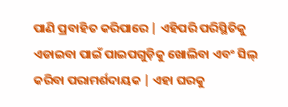ପାଣି ପ୍ରବାହିତ କରିପାରେ | ଏହିପରି ପରିସ୍ଥିତିକୁ ଏଡାଇବା ପାଇଁ ପାଇପଗୁଡ଼ିକୁ ଖୋଲିବା ଏବଂ ସିଲ୍ କରିବା ପରାମର୍ଶଦାୟକ | ଏହା ଘରକୁ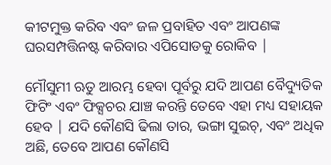କୀଟମୁକ୍ତ କରିବ ଏବଂ ଜଳ ପ୍ରବାହିତ ଏବଂ ଆପଣଙ୍କ ଘରସମ୍ପତ୍ତିନଷ୍ଟ କରିବାର ଏପିସୋଡକୁ ରୋକିବ |

ମୌସୁମୀ ଋତୁ ଆରମ୍ଭ ହେବା ପୂର୍ବରୁ ଯଦି ଆପଣ ବୈଦ୍ୟୁତିକ ଫିଟିଂ ଏବଂ ଫିକ୍ସଚର ଯାଞ୍ଚ କରନ୍ତି ତେବେ ଏହା ମଧ୍ୟ ସହାୟକ ହେବ | ଯଦି କୌଣସି ଢିଲା ତାର, ଭଙ୍ଗା ସୁଇଚ୍, ଏବଂ ଅଧିକ ଅଛି, ତେବେ ଆପଣ କୌଣସି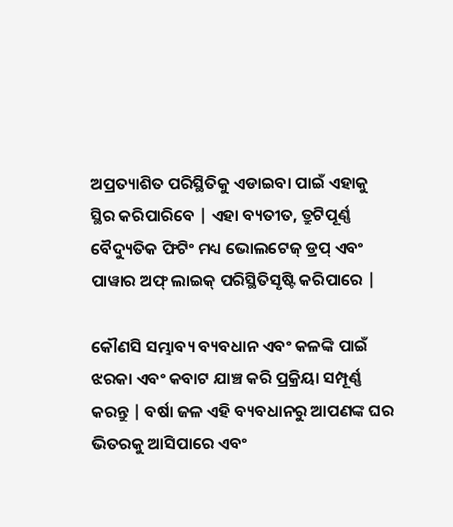ଅପ୍ରତ୍ୟାଶିତ ପରିସ୍ଥିତିକୁ ଏଡାଇବା ପାଇଁ ଏହାକୁ ସ୍ଥିର କରିପାରିବେ | ଏହା ବ୍ୟତୀତ, ତ୍ରୁଟିପୂର୍ଣ୍ଣ ବୈଦ୍ୟୁତିକ ଫିଟିଂ ମଧ୍ୟ ଭୋଲଟେଜ୍ ଡ୍ରପ୍ ଏବଂ ପାୱାର ଅଫ୍ ଲାଇକ୍ ପରିସ୍ଥିତିସୃଷ୍ଟି କରିପାରେ |

କୌଣସି ସମ୍ଭାବ୍ୟ ବ୍ୟବଧାନ ଏବଂ କଳଙ୍କି ପାଇଁ ଝରକା ଏବଂ କବାଟ ଯାଞ୍ଚ କରି ପ୍ରକ୍ରିୟା ସମ୍ପୂର୍ଣ୍ଣ କରନ୍ତୁ | ବର୍ଷା ଜଳ ଏହି ବ୍ୟବଧାନରୁ ଆପଣଙ୍କ ଘର ଭିତରକୁ ଆସିପାରେ ଏବଂ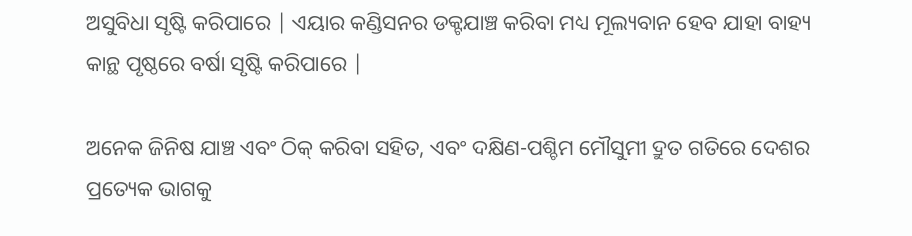ଅସୁବିଧା ସୃଷ୍ଟି କରିପାରେ | ଏୟାର କଣ୍ଡିସନର ଡକ୍ଟଯାଞ୍ଚ କରିବା ମଧ୍ୟ ମୂଲ୍ୟବାନ ହେବ ଯାହା ବାହ୍ୟ କାନ୍ଥ ପୃଷ୍ଠରେ ବର୍ଷା ସୃଷ୍ଟି କରିପାରେ |

ଅନେକ ଜିନିଷ ଯାଞ୍ଚ ଏବଂ ଠିକ୍ କରିବା ସହିତ, ଏବଂ ଦକ୍ଷିଣ-ପଶ୍ଚିମ ମୌସୁମୀ ଦ୍ରୁତ ଗତିରେ ଦେଶର ପ୍ରତ୍ୟେକ ଭାଗକୁ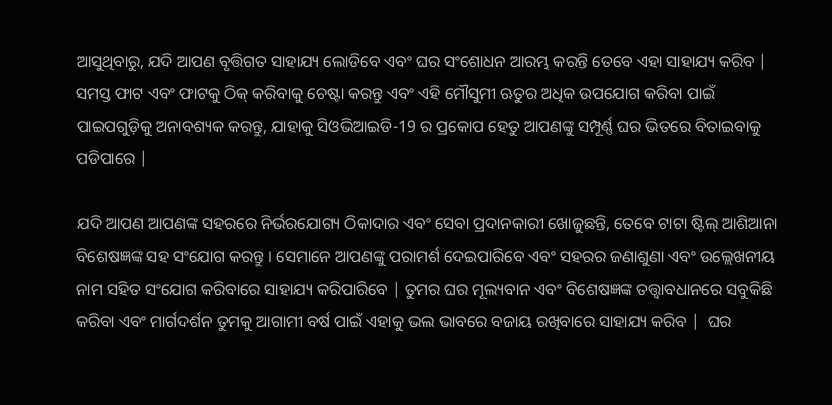ଆସୁଥିବାରୁ, ଯଦି ଆପଣ ବୃତ୍ତିଗତ ସାହାଯ୍ୟ ଲୋଡିବେ ଏବଂ ଘର ସଂଶୋଧନ ଆରମ୍ଭ କରନ୍ତି ତେବେ ଏହା ସାହାଯ୍ୟ କରିବ | ସମସ୍ତ ଫାଟ ଏବଂ ଫାଟକୁ ଠିକ୍ କରିବାକୁ ଚେଷ୍ଟା କରନ୍ତୁ ଏବଂ ଏହି ମୌସୁମୀ ଋତୁର ଅଧିକ ଉପଯୋଗ କରିବା ପାଇଁ ପାଇପଗୁଡ଼ିକୁ ଅନାବଶ୍ୟକ କରନ୍ତୁ, ଯାହାକୁ ସିଓଭିଆଇଡି-19 ର ପ୍ରକୋପ ହେତୁ ଆପଣଙ୍କୁ ସମ୍ପୂର୍ଣ୍ଣ ଘର ଭିତରେ ବିତାଇବାକୁ ପଡିପାରେ |

ଯଦି ଆପଣ ଆପଣଙ୍କ ସହରରେ ନିର୍ଭରଯୋଗ୍ୟ ଠିକାଦାର ଏବଂ ସେବା ପ୍ରଦାନକାରୀ ଖୋଜୁଛନ୍ତି, ତେବେ ଟାଟା ଷ୍ଟିଲ୍ ଆଶିଆନା ବିଶେଷଜ୍ଞଙ୍କ ସହ ସଂଯୋଗ କରନ୍ତୁ । ସେମାନେ ଆପଣଙ୍କୁ ପରାମର୍ଶ ଦେଇପାରିବେ ଏବଂ ସହରର ଜଣାଶୁଣା ଏବଂ ଉଲ୍ଲେଖନୀୟ ନାମ ସହିତ ସଂଯୋଗ କରିବାରେ ସାହାଯ୍ୟ କରିପାରିବେ | ତୁମର ଘର ମୂଲ୍ୟବାନ ଏବଂ ବିଶେଷଜ୍ଞଙ୍କ ତତ୍ତ୍ୱାବଧାନରେ ସବୁକିଛି କରିବା ଏବଂ ମାର୍ଗଦର୍ଶନ ତୁମକୁ ଆଗାମୀ ବର୍ଷ ପାଇଁ ଏହାକୁ ଭଲ ଭାବରେ ବଜାୟ ରଖିବାରେ ସାହାଯ୍ୟ କରିବ |  ଘର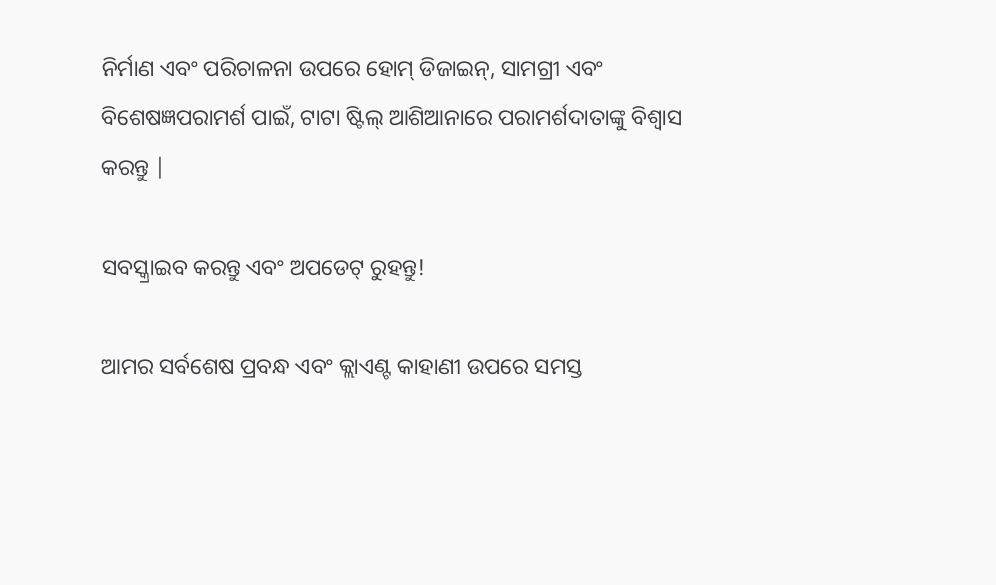ନିର୍ମାଣ ଏବଂ ପରିଚାଳନା ଉପରେ ହୋମ୍ ଡିଜାଇନ୍, ସାମଗ୍ରୀ ଏବଂ ବିଶେଷଜ୍ଞପରାମର୍ଶ ପାଇଁ, ଟାଟା ଷ୍ଟିଲ୍ ଆଶିଆନାରେ ପରାମର୍ଶଦାତାଙ୍କୁ ବିଶ୍ୱାସ କରନ୍ତୁ |

ସବସ୍କ୍ରାଇବ କରନ୍ତୁ ଏବଂ ଅପଡେଟ୍ ରୁହନ୍ତୁ!

ଆମର ସର୍ବଶେଷ ପ୍ରବନ୍ଧ ଏବଂ କ୍ଲାଏଣ୍ଟ କାହାଣୀ ଉପରେ ସମସ୍ତ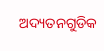ଅଦ୍ୟତନଗୁଡିକ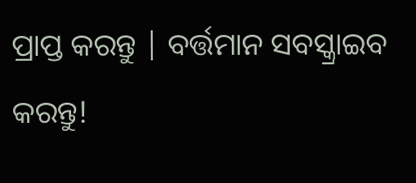ପ୍ରାପ୍ତ କରନ୍ତୁ | ବର୍ତ୍ତମାନ ସବସ୍କ୍ରାଇବ କରନ୍ତୁ!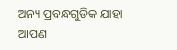ଅନ୍ୟ ପ୍ରବନ୍ଧଗୁଡିକ ଯାହା ଆପଣ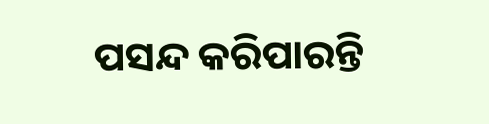ପସନ୍ଦ କରିପାରନ୍ତି